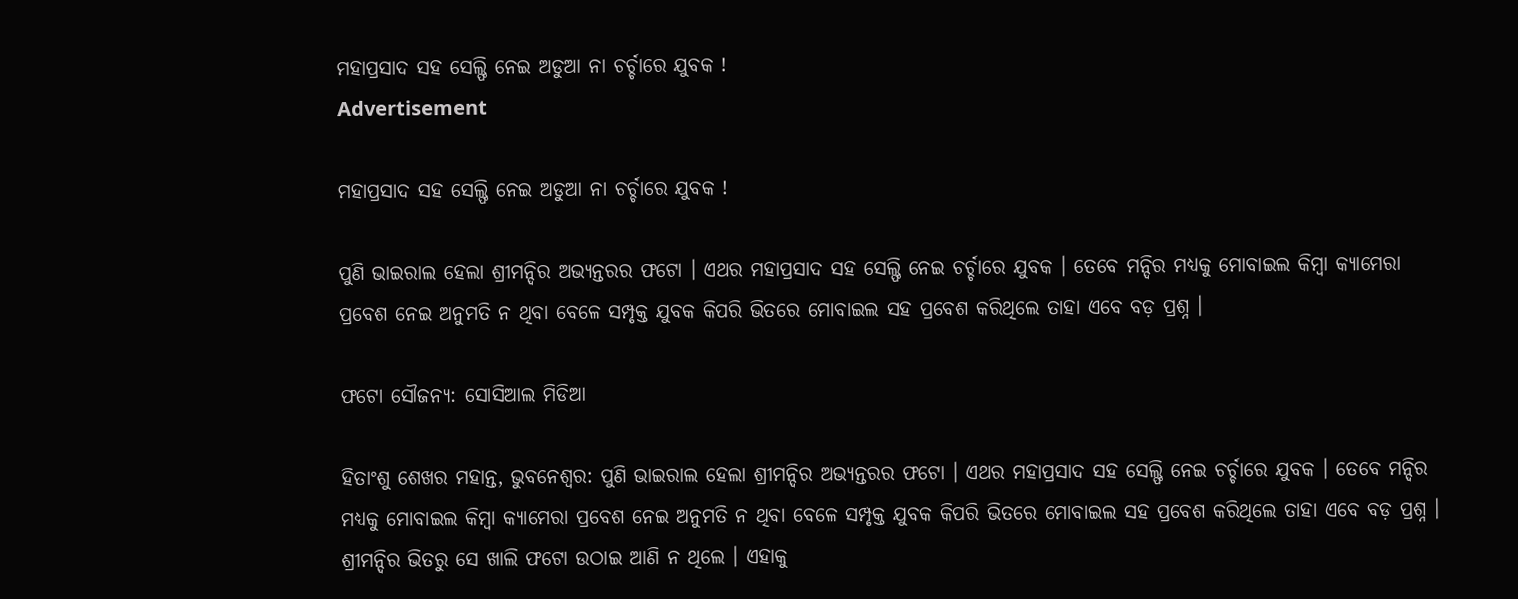ମହାପ୍ରସାଦ ସହ ସେଲ୍ଫି ନେଇ ଅଡୁଆ ନା ଚର୍ଚ୍ଚାରେ ଯୁବକ !
Advertisement

ମହାପ୍ରସାଦ ସହ ସେଲ୍ଫି ନେଇ ଅଡୁଆ ନା ଚର୍ଚ୍ଚାରେ ଯୁବକ !

ପୁଣି ଭାଇରାଲ ହେଲା ଶ୍ରୀମନ୍ଦିର ଅଭ୍ୟନ୍ତରର ଫଟୋ । ଏଥର ମହାପ୍ରସାଦ ସହ ସେଲ୍ଫି ନେଇ ଚର୍ଚ୍ଚାରେ ଯୁବକ । ତେବେ ମନ୍ଦିର ମଧ୍ୟକୁ ମୋବାଇଲ କିମ୍ବା କ୍ୟାମେରା ପ୍ରବେଶ ନେଇ ଅନୁମତି ନ ଥିବା ବେଳେ ସମ୍ପୃକ୍ତ ଯୁବକ କିପରି ଭିତରେ ମୋବାଇଲ ସହ ପ୍ରବେଶ କରିଥିଲେ ତାହା ଏବେ ବଡ଼ ପ୍ରଶ୍ନ ।

ଫଟୋ ସୌଜନ୍ୟ: ସୋସିଆଲ ମିଡିଆ

ହିତାଂଶୁ ଶେଖର ମହାନ୍ତ, ଭୁବନେଶ୍ୱର: ପୁଣି ଭାଇରାଲ ହେଲା ଶ୍ରୀମନ୍ଦିର ଅଭ୍ୟନ୍ତରର ଫଟୋ । ଏଥର ମହାପ୍ରସାଦ ସହ ସେଲ୍ଫି ନେଇ ଚର୍ଚ୍ଚାରେ ଯୁବକ । ତେବେ ମନ୍ଦିର ମଧ୍ୟକୁ ମୋବାଇଲ କିମ୍ବା କ୍ୟାମେରା ପ୍ରବେଶ ନେଇ ଅନୁମତି ନ ଥିବା ବେଳେ ସମ୍ପୃକ୍ତ ଯୁବକ କିପରି ଭିତରେ ମୋବାଇଲ ସହ ପ୍ରବେଶ କରିଥିଲେ ତାହା ଏବେ ବଡ଼ ପ୍ରଶ୍ନ । ଶ୍ରୀମନ୍ଦିର ଭିତରୁ ସେ ଖାଲି ଫଟୋ ଉଠାଇ ଆଣି ନ ଥିଲେ । ଏହାକୁ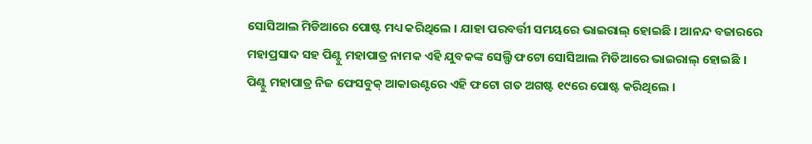ସୋସିଆଲ ମିଡିଆରେ ପୋଷ୍ଟ ମଧ୍ୟ କରିଥିଲେ । ଯାହା ପରବର୍ତ୍ତୀ ସମୟରେ ଭାଇରାଲ୍ ହୋଇଛି । ଆନନ୍ଦ ବଜାରରେ ମହାପ୍ରସାଦ ସହ ପିଣ୍ଟୁ ମହାପାତ୍ର ନାମକ ଏହି ଯୁବକଙ୍କ ସେଲ୍ଫି ଫଟୋ ସୋସିଆଲ ମିଡିଆରେ ଭାଇରାଲ୍ ହୋଇଛି । ପିଣ୍ଟୁ ମହାପାତ୍ର ନିଜ ଫେସବୁକ୍ ଆକାଉଣ୍ଟରେ ଏହି ଫଟୋ ଗତ ଅଗଷ୍ଟ ୧୯ରେ ପୋଷ୍ଟ କରିଥିଲେ ।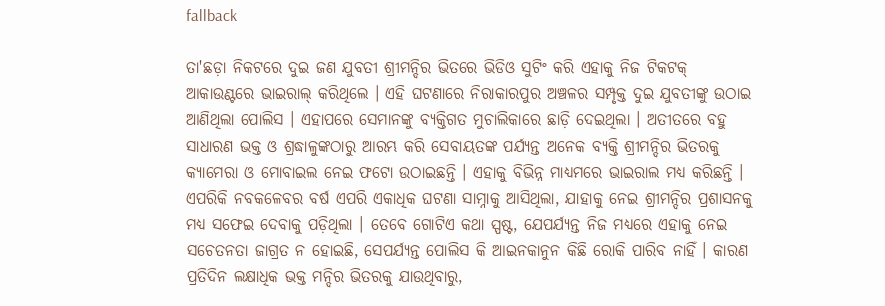fallback

ତା'ଛଡ଼ା ନିକଟରେ ଦୁଇ ଜଣ ଯୁବତୀ ଶ୍ରୀମନ୍ଦିର ଭିତରେ ଭିଡିଓ ସୁଟିଂ କରି ଏହାକୁ ନିଜ ଟିକଟକ୍ ଆକାଉଣ୍ଟରେ ଭାଇରାଲ୍ କରିଥିଲେ । ଏହି ଘଟଣାରେ ନିରାକାରପୁର ଅଞ୍ଚଳର ସମ୍ପୃକ୍ତ ଦୁଇ ଯୁବତୀଙ୍କୁ ଉଠାଇ ଆଣିଥିଲା ପୋଲିସ । ଏହାପରେ ସେମାନଙ୍କୁ ବ୍ୟକ୍ତିଗତ ମୁଚାଲିକାରେ ଛାଡ଼ି ଦେଇଥିଲା । ଅତୀତରେ ବହୁ ସାଧାରଣ ଭକ୍ତ ଓ ଶ୍ରଦ୍ଧାଳୁଙ୍କଠାରୁ ଆରମ୍ଭ କରି ସେବାୟତଙ୍କ ପର୍ଯ୍ୟନ୍ତ ଅନେକ ବ୍ୟକ୍ତି ଶ୍ରୀମନ୍ଦିର ଭିତରକୁ କ୍ୟାମେରା ଓ ମୋବାଇଲ ନେଇ ଫଟୋ ଉଠାଇଛନ୍ତି । ଏହାକୁ ବିଭିନ୍ନ ମାଧ୍ୟମରେ ଭାଇରାଲ ମଧ୍ୟ କରିଛନ୍ତି । ଏପରିକି ନବକଳେବର ବର୍ଷ ଏପରି ଏକାଧିକ ଘଟଣା ସାମ୍ନାକୁ ଆସିଥିଲା, ଯାହାକୁ ନେଇ ଶ୍ରୀମନ୍ଦିର ପ୍ରଶାସନକୁ ମଧ୍ୟ ସଫେଇ ଦେବାକୁ ପଡ଼ିଥିଲା । ତେବେ ଗୋଟିଏ କଥା ସ୍ପଷ୍ଟ, ଯେପର୍ଯ୍ୟନ୍ତ ନିଜ ମଧ୍ୟରେ ଏହାକୁ ନେଇ ସଚେତନତା ଜାଗ୍ରତ ନ ହୋଇଛି, ସେପର୍ଯ୍ୟନ୍ତ ପୋଲିସ କି ଆଇନକାନୁନ କିଛି ରୋକି ପାରିବ ନାହିଁ । କାରଣ ପ୍ରତିଦିନ ଲକ୍ଷାଧିକ ଭକ୍ତ ମନ୍ଦିର ଭିତରକୁ ଯାଉଥିବାରୁ,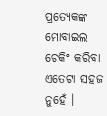ପ୍ରତ୍ୟେକଙ୍କ ମୋବାଇଲ ଚେକିଂ କରିବା ଏତେଟା ସହଜ ନୁହେଁ ।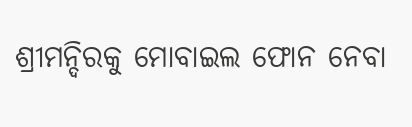ଶ୍ରୀମନ୍ଦିରକୁ ମୋବାଇଲ ଫୋନ ନେବା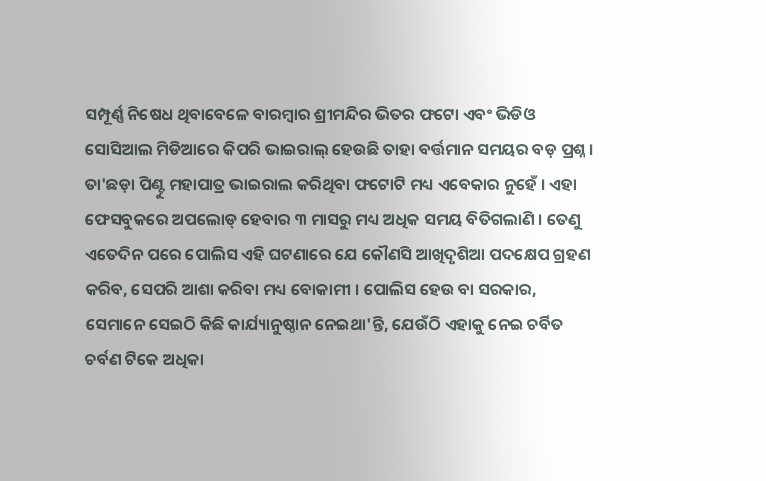ସମ୍ପୂର୍ଣ୍ଣ ନିଷେଧ ଥିବାବେଳେ ବାରମ୍ବାର ଶ୍ରୀମନ୍ଦିର ଭିତର ଫଟୋ ଏବଂ ଭିଡିଓ ସୋସିଆଲ ମିଡିଆରେ କିପରି ଭାଇରାଲ୍ ହେଉଛି ତାହା ବର୍ତ୍ତମାନ ସମୟର ବଡ଼ ପ୍ରଶ୍ନ । ତା'ଛଡ଼ା ପିଣ୍ଟୁ ମହାପାତ୍ର ଭାଇରାଲ କରିଥିବା ଫଟୋଟି ମଧ୍ୟ ଏବେକାର ନୁହେଁ । ଏହା ଫେସବୁକରେ ଅପଲୋଡ୍ ହେବାର ୩ ମାସରୁ ମଧ୍ୟ ଅଧିକ ସମୟ ବିତିଗଲାଣି । ତେଣୁ ଏତେଦିନ ପରେ ପୋଲିସ ଏହି ଘଟଣାରେ ଯେ କୌଣସି ଆଖିଦୃଶିଆ ପଦକ୍ଷେପ ଗ୍ରହଣ କରିବ, ସେପରି ଆଶା କରିବା ମଧ୍ୟ ବୋକାମୀ । ପୋଲିସ ହେଉ ବା ସରକାର, ସେମାନେ ସେଇଠି କିଛି କାର୍ଯ୍ୟାନୁଷ୍ଠାନ ନେଇଥା'ନ୍ତି, ଯେଉଁଠି ଏହାକୁ ନେଇ ଚର୍ବିତ ଚର୍ବଣ ଟିକେ ଅଧିକା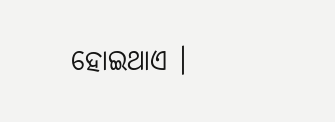ହୋଇଥାଏ ।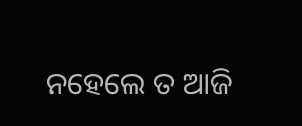ନହେଲେ ତ ଆଜି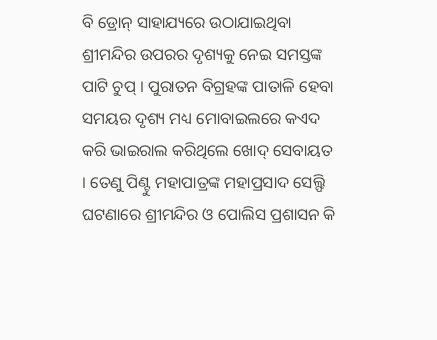ବି ଡ୍ରୋନ୍ ସାହାଯ୍ୟରେ ଉଠାଯାଇଥିବା ଶ୍ରୀମନ୍ଦିର ଉପରର ଦୃଶ୍ୟକୁ ନେଇ ସମସ୍ତଙ୍କ ପାଟି ଚୁପ୍ । ପୁରାତନ ବିଗ୍ରହଙ୍କ ପାତାଳି ହେବା ସମୟର ଦୃଶ୍ୟ ମଧ୍ୟ ମୋବାଇଲରେ କଏଦ କରି ଭାଇରାଲ କରିଥିଲେ ଖୋଦ୍ ସେବାୟତ । ତେଣୁ ପିଣ୍ଟୁ ମହାପାତ୍ରଙ୍କ ମହାପ୍ରସାଦ ସେଲ୍ଫି ଘଟଣାରେ ଶ୍ରୀମନ୍ଦିର ଓ ପୋଲିସ ପ୍ରଶାସନ କି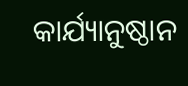କାର୍ଯ୍ୟାନୁଷ୍ଠାନ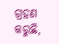ଗ୍ରହଣ କରୁଛି,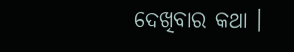ଦେଖିବାର କଥା ।